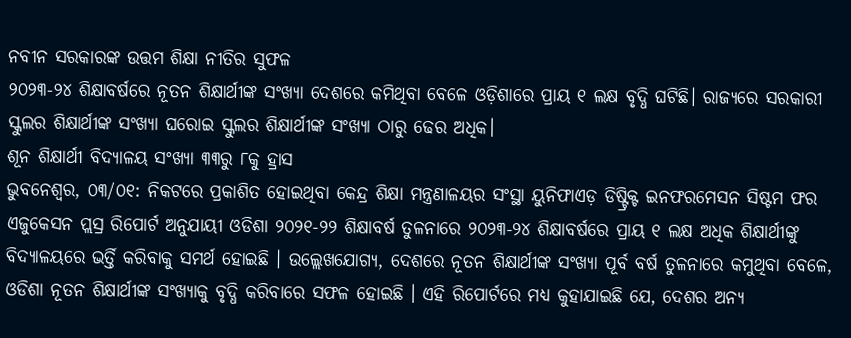ନବୀନ ସରକାରଙ୍କ ଉତ୍ତମ ଶିକ୍ଷା ନୀତିର ସୁଫଳ
୨୦୨୩-୨୪ ଶିକ୍ଷାବର୍ଷରେ ନୂତନ ଶିକ୍ଷାର୍ଥୀଙ୍କ ସଂଖ୍ୟା ଦେଶରେ କମିଥିବା ବେଳେ ଓଡ଼ିଶାରେ ପ୍ରାୟ ୧ ଲକ୍ଷ ବୃଦ୍ଧି ଘଟିଛି। ରାଜ୍ୟରେ ସରକାରୀ ସ୍କୁଲର ଶିକ୍ଷାର୍ଥୀଙ୍କ ସଂଖ୍ୟା ଘରୋଇ ସ୍କୁଲର ଶିକ୍ଷାର୍ଥୀଙ୍କ ସଂଖ୍ୟା ଠାରୁ ଢେର ଅଧିକ।
ଶୂନ ଶିକ୍ଷାର୍ଥୀ ବିଦ୍ୟାଳୟ ସଂଖ୍ୟା ୩୩ରୁ ୮କୁ ହ୍ରାସ
ଭୁବନେଶ୍ୱର, ୦୩/୦୧: ନିକଟରେ ପ୍ରକାଶିତ ହୋଇଥିବା କେନ୍ଦ୍ର ଶିକ୍ଷା ମନ୍ତ୍ରଣାଳୟର ସଂସ୍ଥା ୟୁନିଫାଏଡ଼ ଡିଷ୍ଟ୍ରିକ୍ଟ ଇନଫରମେସନ ସିଷ୍ଟମ ଫର ଏଜୁକେସନ ପ୍ଲସ୍ର ରିପୋର୍ଟ ଅନୁଯାୟୀ ଓଡିଶା ୨୦୨୧-୨୨ ଶିକ୍ଷାବର୍ଷ ତୁଳନାରେ ୨୦୨୩-୨୪ ଶିକ୍ଷାବର୍ଷରେ ପ୍ରାୟ ୧ ଲକ୍ଷ ଅଧିକ ଶିକ୍ଷାର୍ଥୀଙ୍କୁ ବିଦ୍ୟାଳୟରେ ଭର୍ତ୍ତି କରିବାକୁ ସମର୍ଥ ହୋଇଛି । ଉଲ୍ଲେଖଯୋଗ୍ୟ, ଦେଶରେ ନୂତନ ଶିକ୍ଷାର୍ଥୀଙ୍କ ସଂଖ୍ୟା ପୂର୍ବ ବର୍ଷ ତୁଳନାରେ କମୁଥିବା ବେଳେ, ଓଡିଶା ନୂତନ ଶିକ୍ଷାର୍ଥୀଙ୍କ ସଂଖ୍ୟାକୁ ବୃଦ୍ଧି କରିବାରେ ସଫଳ ହୋଇଛି । ଏହି ରିପୋର୍ଟରେ ମଧ୍ୟ କୁହାଯାଇଛି ଯେ, ଦେଶର ଅନ୍ୟ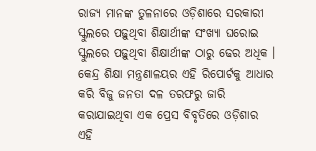ରାଜ୍ୟ ମାନଙ୍କ ତୁଳନାରେ ଓଡ଼ିଶାରେ ସରକାରୀ ସ୍କୁଲରେ ପଢ଼ୁଥିବା ଶିକ୍ଷାର୍ଥୀଙ୍କ ସଂଖ୍ୟା ଘରୋଇ ସ୍କୁଲରେ ପଢ଼ୁଥିବା ଶିକ୍ଷାର୍ଥୀଙ୍କ ଠାରୁ ଢେର ଅଧିକ ।
କେନ୍ଦ୍ର ଶିକ୍ଷା ମନ୍ତ୍ରଣାଳୟର ଏହି ରିପୋର୍ଟକୁ ଆଧାର କରି ବିଜୁ ଜନତା ଦଳ ତରଫରୁ ଜାରି କରାଯାଇଥିବା ଏକ ପ୍ରେସ ବିବୃତିରେ ଓଡ଼ିଶାର ଏହି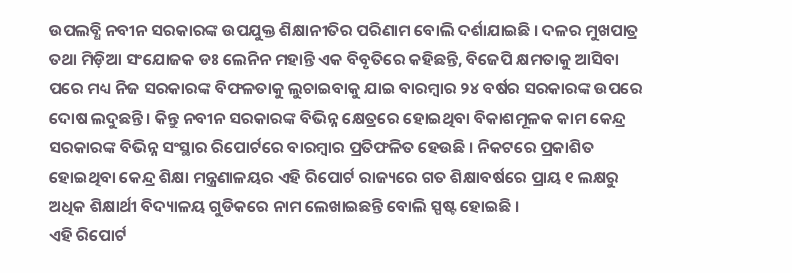ଉପଲବ୍ଧି ନବୀନ ସରକାରଙ୍କ ଉପଯୁକ୍ତ ଶିକ୍ଷାନୀତିର ପରିଣାମ ବୋଲି ଦର୍ଶାଯାଇଛି । ଦଳର ମୁଖପାତ୍ର ତଥା ମିଡ଼ିଆ ସଂଯୋଜକ ଡଃ ଲେନିନ ମହାନ୍ତି ଏକ ବିବୃତିରେ କହିଛନ୍ତି, ବିଜେପି କ୍ଷମତାକୁ ଆସିବା ପରେ ମଧ୍ୟ ନିଜ ସରକାରଙ୍କ ବିଫଳତାକୁ ଲୁଚାଇବାକୁ ଯାଇ ବାରମ୍ୱାର ୨୪ ବର୍ଷର ସରକାରଙ୍କ ଉପରେ ଦୋଷ ଲଦୁଛନ୍ତି । କିନ୍ତୁ ନବୀନ ସରକାରଙ୍କ ବିଭିନ୍ନ କ୍ଷେତ୍ରରେ ହୋଇଥିବା ବିକାଶମୂଳକ କାମ କେନ୍ଦ୍ର ସରକାରଙ୍କ ବିଭିନ୍ନ ସଂସ୍ଥାର ରିପୋର୍ଟରେ ବାରମ୍ୱାର ପ୍ରତିଫଳିତ ହେଉଛି । ନିକଟରେ ପ୍ରକାଶିତ ହୋଇଥିବା କେନ୍ଦ୍ର ଶିକ୍ଷା ମନ୍ତ୍ରଣାଳୟର ଏହି ରିପୋର୍ଟ ରାଜ୍ୟରେ ଗତ ଶିକ୍ଷାବର୍ଷରେ ପ୍ରାୟ ୧ ଲକ୍ଷରୁ ଅଧିକ ଶିକ୍ଷାର୍ଥୀ ବିଦ୍ୟାଳୟ ଗୁଡିକରେ ନାମ ଲେଖାଇଛନ୍ତି ବୋଲି ସ୍ପଷ୍ଟ ହୋଇଛି ।
ଏହି ରିପୋର୍ଟ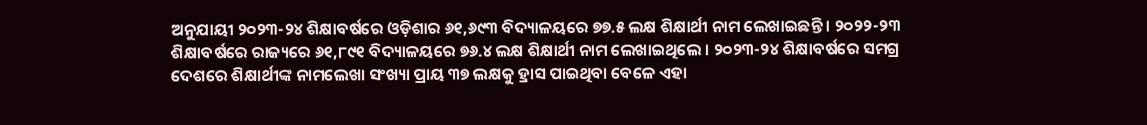ଅନୁଯାୟୀ ୨୦୨୩-୨୪ ଶିକ୍ଷାବର୍ଷରେ ଓଡ଼ିଶାର ୬୧,୬୯୩ ବିଦ୍ୟାଳୟରେ ୭୭.୫ ଲକ୍ଷ ଶିକ୍ଷାର୍ଥୀ ନାମ ଲେଖାଇଛନ୍ତି । ୨୦୨୨-୨୩ ଶିକ୍ଷାବର୍ଷରେ ରାଜ୍ୟରେ ୬୧,୮୯୧ ବିଦ୍ୟାଳୟରେ ୭୬.୪ ଲକ୍ଷ ଶିକ୍ଷାର୍ଥୀ ନାମ ଲେଖାଇଥିଲେ । ୨୦୨୩-୨୪ ଶିକ୍ଷାବର୍ଷରେ ସମଗ୍ର ଦେଶରେ ଶିକ୍ଷାର୍ଥୀଙ୍କ ନାମଲେଖା ସଂଖ୍ୟା ପ୍ରାୟ ୩୭ ଲକ୍ଷକୁ ହ୍ରାସ ପାଇଥିବା ବେଳେ ଏହା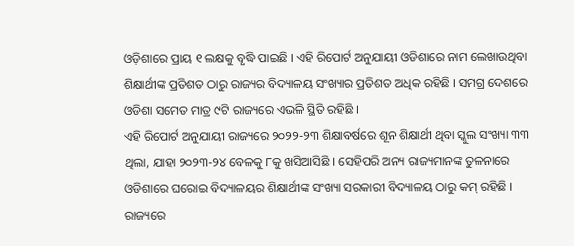ଓଡ଼ିଶାରେ ପ୍ରାୟ ୧ ଲକ୍ଷକୁ ବୃଦ୍ଧି ପାଇଛି । ଏହି ରିପୋର୍ଟ ଅନୁଯାୟୀ ଓଡିଶାରେ ନାମ ଲେଖାଉଥିବା ଶିକ୍ଷାର୍ଥୀଙ୍କ ପ୍ରତିଶତ ଠାରୁ ରାଜ୍ୟର ବିଦ୍ୟାଳୟ ସଂଖ୍ୟାର ପ୍ରତିଶତ ଅଧିକ ରହିଛି । ସମଗ୍ର ଦେଶରେ ଓଡିଶା ସମେତ ମାତ୍ର ୯ଟି ରାଜ୍ୟରେ ଏଭଳି ସ୍ଥିତି ରହିଛି ।
ଏହି ରିପୋର୍ଟ ଅନୁଯାୟୀ ରାଜ୍ୟରେ ୨୦୨୨-୨୩ ଶିକ୍ଷାବର୍ଷରେ ଶୂନ ଶିକ୍ଷାର୍ଥୀ ଥିବା ସ୍କୁଲ ସଂଖ୍ୟା ୩୩ ଥିଲା, ଯାହା ୨୦୨୩-୨୪ ବେଳକୁ ୮କୁ ଖସିଆସିଛି । ସେହିପରି ଅନ୍ୟ ରାଜ୍ୟମାନଙ୍କ ତୁଳନାରେ ଓଡିଶାରେ ଘରୋଇ ବିଦ୍ୟାଳୟର ଶିକ୍ଷାର୍ଥୀଙ୍କ ସଂଖ୍ୟା ସରକାରୀ ବିଦ୍ୟାଳୟ ଠାରୁ କମ୍ ରହିଛି । ରାଜ୍ୟରେ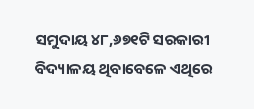ସମୁଦାୟ ୪୮,୬୭୧ଟି ସରକାରୀ ବିଦ୍ୟାଳୟ ଥିବାବେଳେ ଏଥିରେ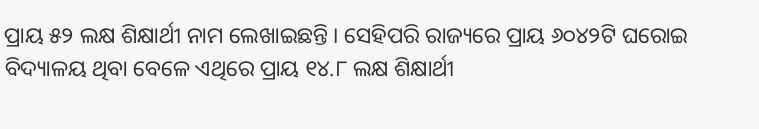ପ୍ରାୟ ୫୨ ଲକ୍ଷ ଶିକ୍ଷାର୍ଥୀ ନାମ ଲେଖାଇଛନ୍ତି । ସେହିପରି ରାଜ୍ୟରେ ପ୍ରାୟ ୬୦୪୨ଟି ଘରୋଇ ବିଦ୍ୟାଳୟ ଥିବା ବେଳେ ଏଥିରେ ପ୍ରାୟ ୧୪.୮ ଲକ୍ଷ ଶିକ୍ଷାର୍ଥୀ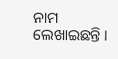ନାମ ଲେଖାଇଛନ୍ତି ।